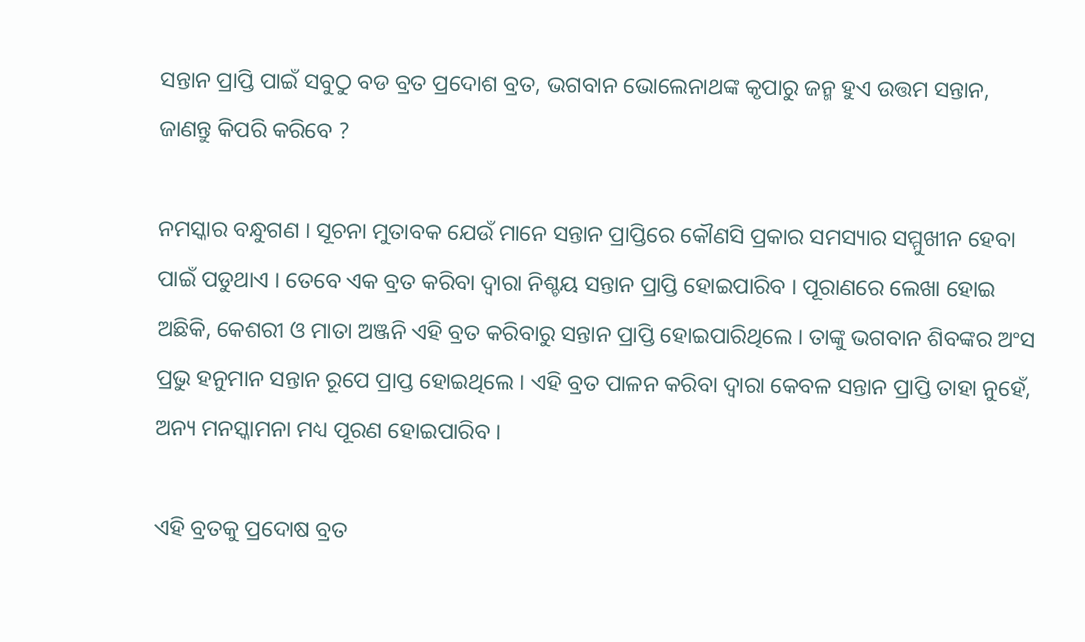ସନ୍ତାନ ପ୍ରାପ୍ତି ପାଇଁ ସବୁଠୁ ବଡ ବ୍ରତ ପ୍ରଦୋଶ ବ୍ରତ, ଭଗବାନ ଭୋଲେନାଥଙ୍କ କୃପାରୁ ଜନ୍ମ ହୁଏ ଉତ୍ତମ ସନ୍ତାନ, ଜାଣନ୍ତୁ କିପରି କରିବେ ?

ନମସ୍କାର ବନ୍ଧୁଗଣ । ସୂଚନା ମୁତାବକ ଯେଉଁ ମାନେ ସନ୍ତାନ ପ୍ରାପ୍ତିରେ କୌଣସି ପ୍ରକାର ସମସ୍ୟାର ସମ୍ମୁଖୀନ ହେବା ପାଇଁ ପଡୁଥାଏ । ତେବେ ଏକ ବ୍ରତ କରିବା ଦ୍ଵାରା ନିଶ୍ଚୟ ସନ୍ତାନ ପ୍ରାପ୍ତି ହୋଇପାରିବ । ପୂରାଣରେ ଲେଖା ହୋଇ ଅଛିକି, କେଶରୀ ଓ ମାତା ଅଞ୍ଜନି ଏହି ବ୍ରତ କରିବାରୁ ସନ୍ତାନ ପ୍ରାପ୍ତି ହୋଇପାରିଥିଲେ । ତାଙ୍କୁ ଭଗବାନ ଶିବଙ୍କର ଅଂସ ପ୍ରଭୁ ହନୁମାନ ସନ୍ତାନ ରୂପେ ପ୍ରାପ୍ତ ହୋଇଥିଲେ । ଏହି ବ୍ରତ ପାଳନ କରିବା ଦ୍ଵାରା କେବଳ ସନ୍ତାନ ପ୍ରାପ୍ତି ତାହା ନୁହେଁ, ଅନ୍ୟ ମନସ୍କାମନା ମଧ୍ୟ ପୂରଣ ହୋଇପାରିବ ।

ଏହି ବ୍ରତକୁ ପ୍ରଦୋଷ ବ୍ରତ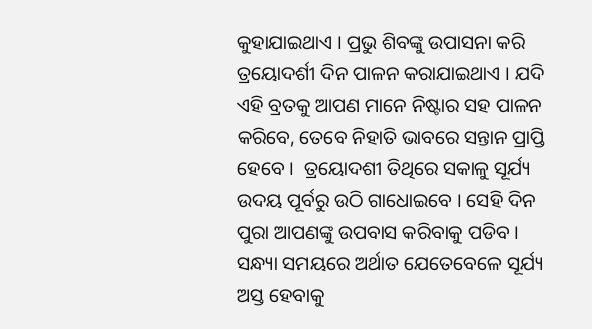କୁହାଯାଇଥାଏ । ପ୍ରଭୁ ଶିବଙ୍କୁ ଉପାସନା କରି ତ୍ରୟୋଦର୍ଶୀ ଦିନ ପାଳନ କରାଯାଇଥାଏ । ଯଦି ଏହି ବ୍ରତକୁ ଆପଣ ମାନେ ନିଷ୍ଟାର ସହ ପାଳନ କରିବେ, ତେବେ ନିହାତି ଭାବରେ ସନ୍ତାନ ପ୍ରାପ୍ତି ହେବେ ।  ତ୍ରୟୋଦଶୀ ତିଥିରେ ସକାଳୁ ସୂର୍ଯ୍ୟ ଉଦୟ ପୂର୍ବରୁ ଉଠି ଗାଧୋଇବେ । ସେହି ଦିନ ପୁରା ଆପଣଙ୍କୁ ଉପବାସ କରିବାକୁ ପଡିବ । ସନ୍ଧ୍ୟା ସମୟରେ ଅର୍ଥାତ ଯେତେବେଳେ ସୂର୍ଯ୍ୟ ଅସ୍ତ ହେବାକୁ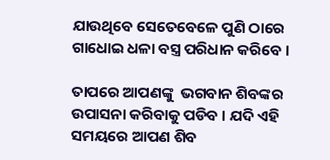ଯାଉଥିବେ ସେତେବେଳେ ପୁଣି ଠାରେ ଗାଧୋଇ ଧଳା ବସ୍ତ୍ର ପରିଧାନ କରିବେ ।

ତାପରେ ଆପଣଙ୍କୁ  ଭଗବାନ ଶିବଙ୍କର ଉପାସନା କରିବାକୁ ପଡିବ । ଯଦି ଏହି ସମୟରେ ଆପଣ ଶିବ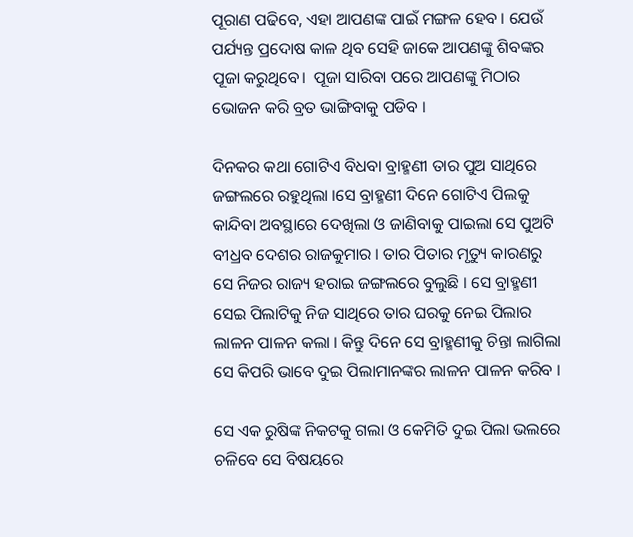ପୂରାଣ ପଢିବେ, ଏହା ଆପଣଙ୍କ ପାଇଁ ମଙ୍ଗଳ ହେବ । ଯେଉଁ ପର୍ଯ୍ୟନ୍ତ ପ୍ରଦୋଷ କାଳ ଥିବ ସେହି ଜାକେ ଆପଣଙ୍କୁ ଶିବଙ୍କର ପୂଜା କରୁଥିବେ।  ପୂଜା ସାରିବା ପରେ ଆପଣଙ୍କୁ ମିଠାର ଭୋଜନ କରି ବ୍ରତ ଭାଙ୍ଗିବାକୁ ପଡିବ ।

ଦିନକର କଥା ଗୋଟିଏ ବିଧବା ବ୍ରାହ୍ମଣୀ ତାର ପୁଅ ସାଥିରେ ଜଙ୍ଗଲରେ ରହୁଥିଲା ।ସେ ବ୍ରାହ୍ମଣୀ ଦିନେ ଗୋଟିଏ ପିଲକୁ କାନ୍ଦିବା ଅବସ୍ଥାରେ ଦେଖିଲା ଓ ଜାଣିବାକୁ ପାଇଲା ସେ ପୁଅଟି ବୀଧ୍ରବ ଦେଶର ରାଜକୁମାର । ତାର ପିତାର ମୃତ୍ୟୁ କାରଣରୁ ସେ ନିଜର ରାଜ୍ୟ ହରାଇ ଜଙ୍ଗଲରେ ବୁଲୁଛି । ସେ ବ୍ରାହ୍ମଣୀ ସେଇ ପିଲାଟିକୁ ନିଜ ସାଥିରେ ତାର ଘରକୁ ନେଇ ପିଲାର ଲାଳନ ପାଳନ କଲା । କିନ୍ତୁ ଦିନେ ସେ ବ୍ରାହ୍ମଣୀକୁ ଚିନ୍ତା ଲାଗିଲା ସେ କିପରି ଭାବେ ଦୁଇ ପିଲାମାନଙ୍କର ଲାଳନ ପାଳନ କରିବ ।

ସେ ଏକ ରୁଷିଙ୍କ ନିକଟକୁ ଗଲା ଓ କେମିତି ଦୁଇ ପିଲା ଭଲରେ ଚଳିବେ ସେ ବିଷୟରେ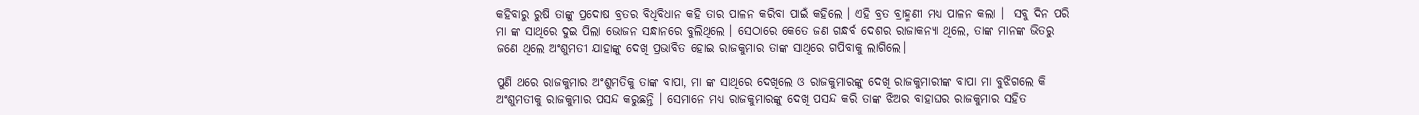କହିବାରୁ ରୁଷି ତାଙ୍କୁ ପ୍ରଦୋଷ ବ୍ରତର ବିଧିବିଧାନ କହି ତାର ପାଳନ କରିବା ପାଇଁ କହିଲେ । ଏହି ବ୍ରତ ବ୍ରାହ୍ମଣୀ ମଧ୍ୟ ପାଳନ କଲା ।  ସବୁ ଦିନ ପରି ମା ଙ୍କ ସାଥିରେ ଦୁଇ ପିଲା ଭୋଜନ ସନ୍ଧାନରେ ବୁଲିଥିଲେ । ସେଠାରେ କେତେ ଜଣ ଗନ୍ଧର୍ବ ଦେଶର ରାଜାକନ୍ୟା ଥିଲେ, ତାଙ୍କ ମାନଙ୍କ ଭିତରୁ ଜଣେ ଥିଲେ ଅଂଶୁମତୀ ଯାହାଙ୍କୁ ଦେଖି ପ୍ରଭାବିତ ହୋଇ ରାଜକୁମାର ତାଙ୍କ ସାଥିରେ ଗପିବାକୁ ଲାଗିଲେ।

ପୁଣି ଥରେ ରାଜକୁମାର ଅଂଶୁମତିକୁ ତାଙ୍କ ବାପା, ମା ଙ୍କ ସାଥିରେ ଦେଖିଲେ ଓ ରାଜକୁମାରଙ୍କୁ ଦେଖି ରାଜକୁମାରୀଙ୍କ ବାପା ମା ବୁଝିଗଲେ କି ଅଂଶୁମତୀକୁ ରାଜକୁମାର ପସନ୍ଦ କରୁଛନ୍ତି । ସେମାନେ ମଧ୍ୟ ରାଜକୁମାରଙ୍କୁ ଦେଖି ପସନ୍ଦ କରି ତାଙ୍କ ଝିଅର ବାହାଘର ରାଜକୁମାର ସହିତ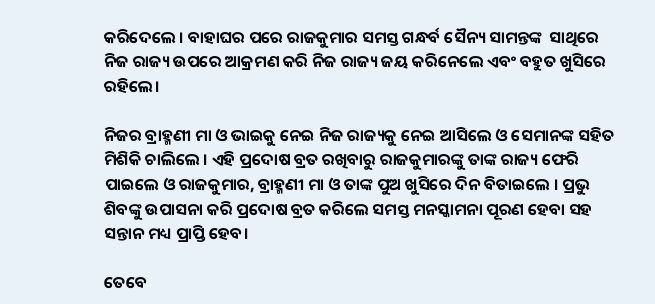କରିଦେଲେ । ବାହାଘର ପରେ ରାଜକୁମାର ସମସ୍ତ ଗନ୍ଧର୍ବ ସୈନ୍ୟ ସାମନ୍ତଙ୍କ  ସାଥିରେ ନିଜ ରାଜ୍ୟ ଉପରେ ଆକ୍ରମଣ କରି ନିଜ ରାଜ୍ୟ ଜୟ କରିନେଲେ ଏବଂ ବହୁତ ଖୁସିରେ ରହିଲେ।

ନିଜର ବ୍ରାହ୍ମଣୀ ମା ଓ ଭାଇକୁ ନେଇ ନିଜ ରାଜ୍ୟକୁ ନେଇ ଆସିଲେ ଓ ସେମାନଙ୍କ ସହିତ ମିଶିକି ଚାଲିଲେ । ଏହି ପ୍ରଦୋଷ ବ୍ରତ ରଖିବାରୁ ରାଜକୁମାରଙ୍କୁ ତାଙ୍କ ରାଜ୍ୟ ଫେରି ପାଇଲେ ଓ ରାଜକୁମାର, ବ୍ରାହ୍ମଣୀ ମା ଓ ତାଙ୍କ ପୁଅ ଖୁସିରେ ଦିନ ବିତାଇଲେ । ପ୍ରଭୁ ଶିବଙ୍କୁ ଉପାସନା କରି ପ୍ରଦୋଷ ବ୍ରତ କରିଲେ ସମସ୍ତ ମନସ୍କାମନା ପୂରଣ ହେବା ସହ ସନ୍ତାନ ମଧ୍ୟ ପ୍ରାପ୍ତି ହେବ।

ତେବେ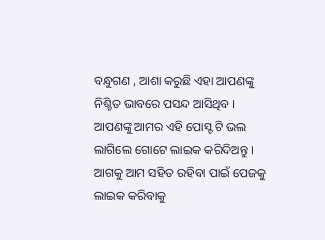ବନ୍ଧୁଗଣ , ଆଶା କରୁଛି ଏହା ଆପଣଙ୍କୁ ନିଶ୍ଚିତ ଭାବରେ ପସନ୍ଦ ଆସିଥିବ । ଆପଣଙ୍କୁ ଆମର ଏହି ପୋସ୍ଟ ଟି ଭଲ ଲାଗିଲେ ଗୋଟେ ଲାଇକ କରିଦିଅନ୍ତୁ । ଆଗକୁ ଆମ ସହିତ ରହିବା ପାଇଁ ପେଜକୁ ଲାଇକ କରିବାକୁ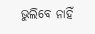ଭୁଲିବେ ନାହିଁ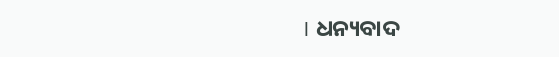। ଧନ୍ୟବାଦ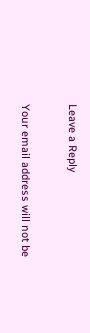Leave a Reply

Your email address will not be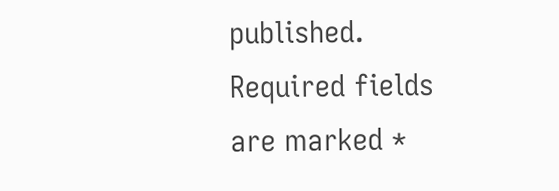published. Required fields are marked *